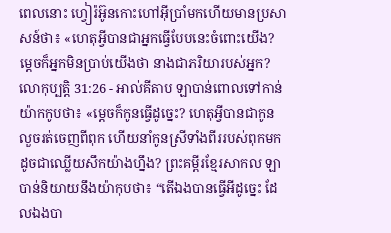ពេលនោះ ហ្វៀរ៉អ៊ូនកោះហៅអ៊ីប្រាំមកហើយមានប្រសាសន៍ថា៖ «ហេតុអ្វីបានជាអ្នកធ្វើបែបនេះចំពោះយើង? ម្តេចក៏អ្នកមិនប្រាប់យើងថា នាងជាភរិយារបស់អ្នក?
លោកុប្បត្តិ 31:26 - អាល់គីតាប ឡាបាន់ពោលទៅកាន់យ៉ាកកូបថា៖ «ម្តេចក៏កូនធ្វើដូច្នេះ? ហេតុអ្វីបានជាកូនលួចរត់ចេញពីពុក ហើយនាំកូនស្រីទាំងពីររបស់ពុកមក ដូចជាឈ្លើយសឹកយ៉ាងហ្នឹង? ព្រះគម្ពីរខ្មែរសាកល ឡាបាន់និយាយនឹងយ៉ាកុបថា៖ “តើឯងបានធ្វើអីដូច្នេះ ដែលឯងបា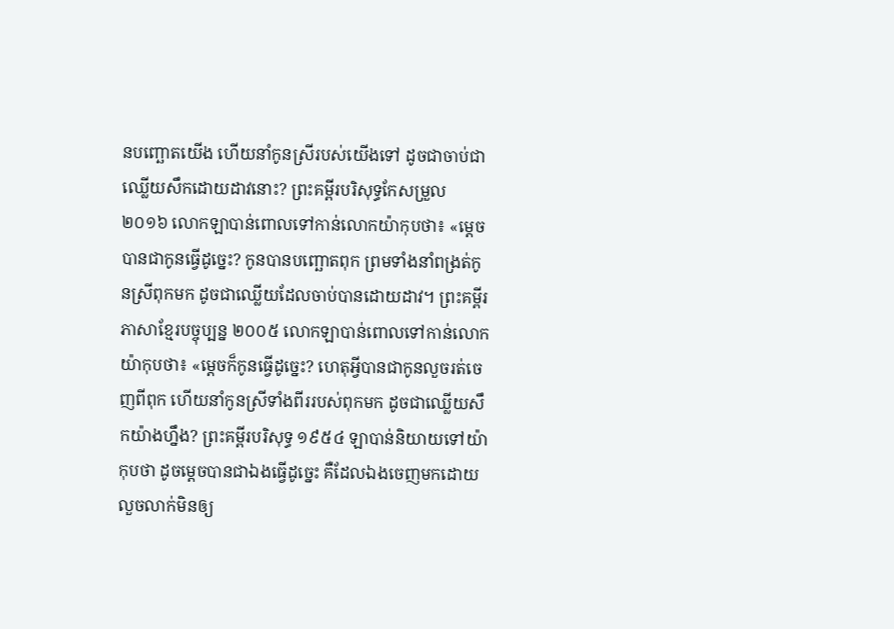នបញ្ឆោតយើង ហើយនាំកូនស្រីរបស់យើងទៅ ដូចជាចាប់ជាឈ្លើយសឹកដោយដាវនោះ? ព្រះគម្ពីរបរិសុទ្ធកែសម្រួល ២០១៦ លោកឡាបាន់ពោលទៅកាន់លោកយ៉ាកុបថា៖ «ម្តេចបានជាកូនធ្វើដូច្នេះ? កូនបានបញ្ឆោតពុក ព្រមទាំងនាំពង្រត់កូនស្រីពុកមក ដូចជាឈ្លើយដែលចាប់បានដោយដាវ។ ព្រះគម្ពីរភាសាខ្មែរបច្ចុប្បន្ន ២០០៥ លោកឡាបាន់ពោលទៅកាន់លោកយ៉ាកុបថា៖ «ម្ដេចក៏កូនធ្វើដូច្នេះ? ហេតុអ្វីបានជាកូនលួចរត់ចេញពីពុក ហើយនាំកូនស្រីទាំងពីររបស់ពុកមក ដូចជាឈ្លើយសឹកយ៉ាងហ្នឹង? ព្រះគម្ពីរបរិសុទ្ធ ១៩៥៤ ឡាបាន់និយាយទៅយ៉ាកុបថា ដូចម្តេចបានជាឯងធ្វើដូច្នេះ គឺដែលឯងចេញមកដោយលួចលាក់មិនឲ្យ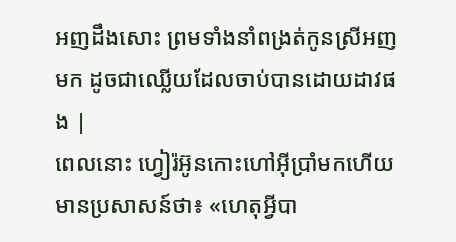អញដឹងសោះ ព្រមទាំងនាំពង្រត់កូនស្រីអញមក ដូចជាឈ្លើយដែលចាប់បានដោយដាវផង |
ពេលនោះ ហ្វៀរ៉អ៊ូនកោះហៅអ៊ីប្រាំមកហើយមានប្រសាសន៍ថា៖ «ហេតុអ្វីបា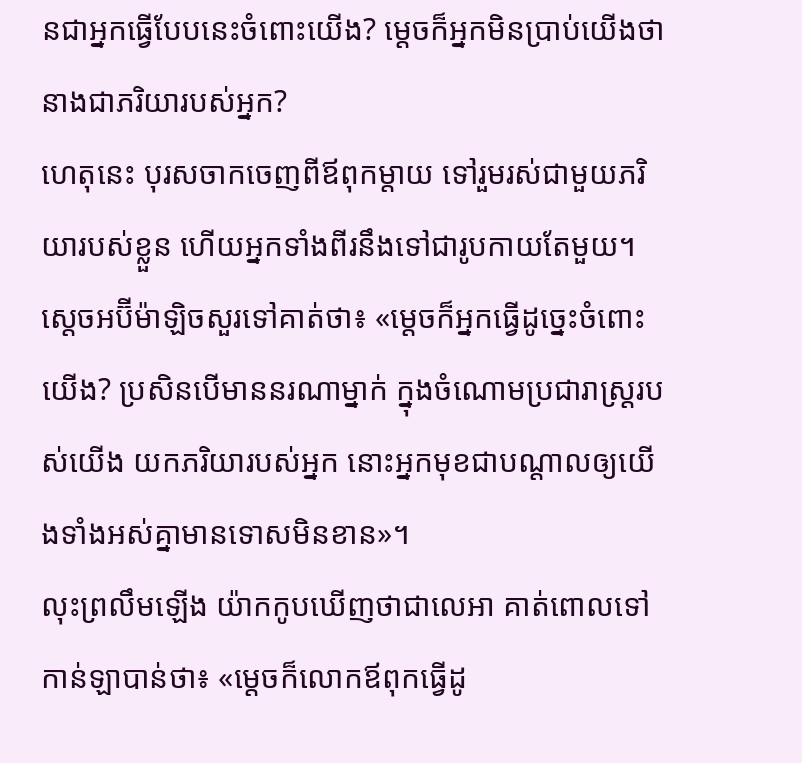នជាអ្នកធ្វើបែបនេះចំពោះយើង? ម្តេចក៏អ្នកមិនប្រាប់យើងថា នាងជាភរិយារបស់អ្នក?
ហេតុនេះ បុរសចាកចេញពីឪពុកម្តាយ ទៅរួមរស់ជាមួយភរិយារបស់ខ្លួន ហើយអ្នកទាំងពីរនឹងទៅជារូបកាយតែមួយ។
ស្តេចអប៊ីម៉ាឡិចសួរទៅគាត់ថា៖ «ម្តេចក៏អ្នកធ្វើដូច្នេះចំពោះយើង? ប្រសិនបើមាននរណាម្នាក់ ក្នុងចំណោមប្រជារាស្ត្ររបស់យើង យកភរិយារបស់អ្នក នោះអ្នកមុខជាបណ្តាលឲ្យយើងទាំងអស់គ្នាមានទោសមិនខាន»។
លុះព្រលឹមឡើង យ៉ាកកូបឃើញថាជាលេអា គាត់ពោលទៅកាន់ឡាបាន់ថា៖ «ម្តេចក៏លោកឪពុកធ្វើដូ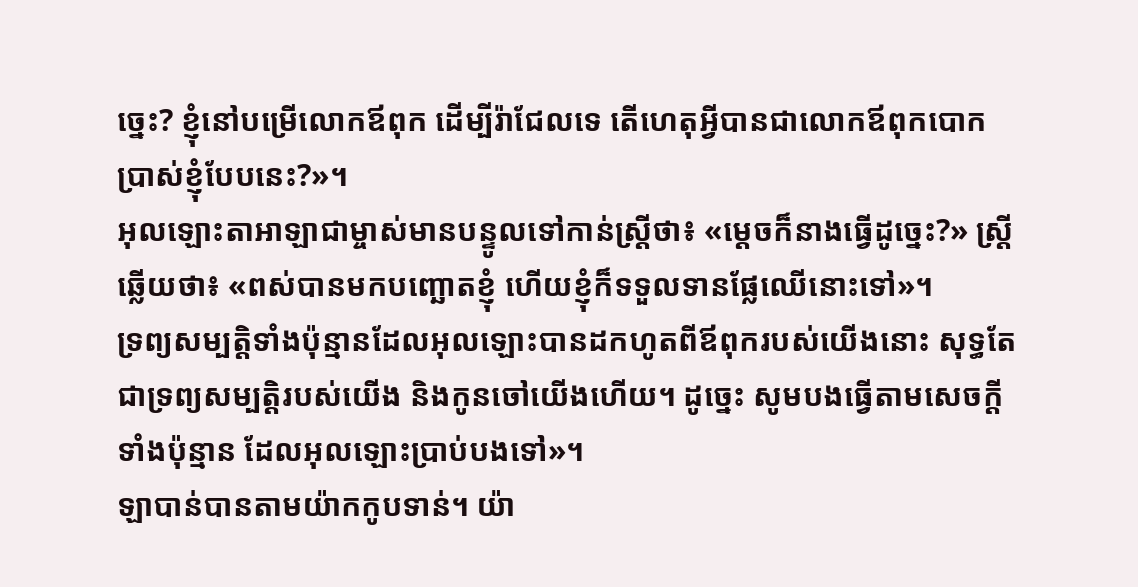ច្នេះ? ខ្ញុំនៅបម្រើលោកឪពុក ដើម្បីរ៉ាជែលទេ តើហេតុអ្វីបានជាលោកឪពុកបោកប្រាស់ខ្ញុំបែបនេះ?»។
អុលឡោះតាអាឡាជាម្ចាស់មានបន្ទូលទៅកាន់ស្ត្រីថា៖ «ម្តេចក៏នាងធ្វើដូច្នេះ?» ស្ត្រីឆ្លើយថា៖ «ពស់បានមកបញ្ឆោតខ្ញុំ ហើយខ្ញុំក៏ទទួលទានផ្លែឈើនោះទៅ»។
ទ្រព្យសម្បត្តិទាំងប៉ុន្មានដែលអុលឡោះបានដកហូតពីឪពុករបស់យើងនោះ សុទ្ធតែជាទ្រព្យសម្បត្តិរបស់យើង និងកូនចៅយើងហើយ។ ដូច្នេះ សូមបងធ្វើតាមសេចក្តីទាំងប៉ុន្មាន ដែលអុលឡោះប្រាប់បងទៅ»។
ឡាបាន់បានតាមយ៉ាកកូបទាន់។ យ៉ា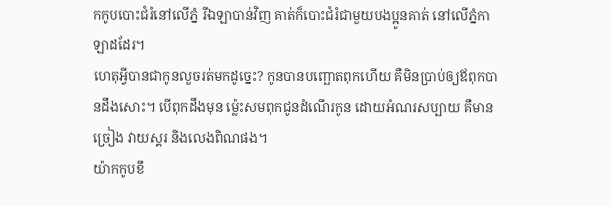កកូបបោះជំរំនៅលើភ្នំ រីឯឡាបាន់វិញ គាត់ក៏បោះជំរំជាមួយបងប្អូនគាត់ នៅលើភ្នំកាឡាដដែរ។
ហេតុអ្វីបានជាកូនលួចរត់មកដូច្នេះ? កូនបានបញ្ឆោតពុកហើយ គឺមិនប្រាប់ឲ្យឪពុកបានដឹងសោះ។ បើពុកដឹងមុន ម៉្លេះសមពុកជូនដំណើរកូន ដោយអំណរសប្បាយ គឺមានច្រៀង វាយស្គរ និងលេងពិណផង។
យ៉ាកកូបខឹ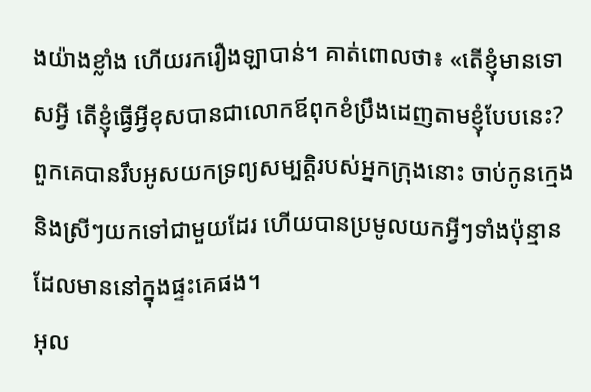ងយ៉ាងខ្លាំង ហើយរករឿងឡាបាន់។ គាត់ពោលថា៖ «តើខ្ញុំមានទោសអ្វី តើខ្ញុំធ្វើអ្វីខុសបានជាលោកឪពុកខំប្រឹងដេញតាមខ្ញុំបែបនេះ?
ពួកគេបានរឹបអូសយកទ្រព្យសម្បត្តិរបស់អ្នកក្រុងនោះ ចាប់កូនក្មេង និងស្រីៗយកទៅជាមួយដែរ ហើយបានប្រមូលយកអ្វីៗទាំងប៉ុន្មាន ដែលមាននៅក្នុងផ្ទះគេផង។
អុល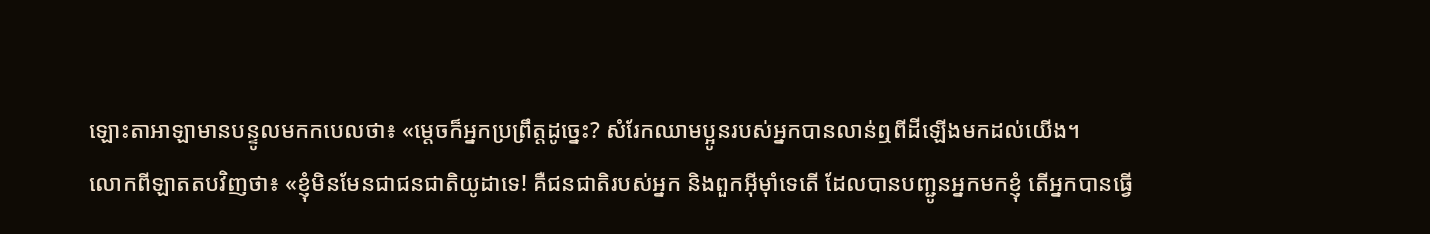ឡោះតាអាឡាមានបន្ទូលមកកបេលថា៖ «ម្តេចក៏អ្នកប្រព្រឹត្តដូច្នេះ? សំរែកឈាមប្អូនរបស់អ្នកបានលាន់ឮពីដីឡើងមកដល់យើង។
លោកពីឡាតតបវិញថា៖ «ខ្ញុំមិនមែនជាជនជាតិយូដាទេ! គឺជនជាតិរបស់អ្នក និងពួកអ៊ីមុាំទេតើ ដែលបានបញ្ជូនអ្នកមកខ្ញុំ តើអ្នកបានធ្វើ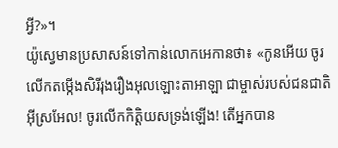អ្វី?»។
យ៉ូស្វេមានប្រសាសន៍ទៅកាន់លោកអេកានថា៖ «កូនអើយ ចូរលើកតម្កើងសិរីរុងរឿងអុលឡោះតាអាឡា ជាម្ចាស់របស់ជនជាតិអ៊ីស្រអែល! ចូរលើកកិត្តិយសទ្រង់ឡើង! តើអ្នកបាន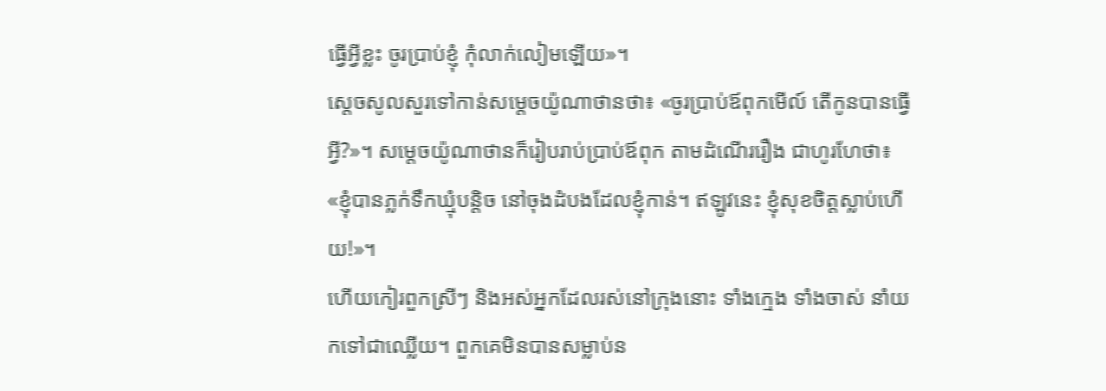ធ្វើអ្វីខ្លះ ចូរប្រាប់ខ្ញុំ កុំលាក់លៀមឡើយ»។
ស្តេចសូលសួរទៅកាន់សម្តេចយ៉ូណាថានថា៖ «ចូរប្រាប់ឪពុកមើល៍ តើកូនបានធ្វើអ្វី?»។ សម្តេចយ៉ូណាថានក៏រៀបរាប់ប្រាប់ឪពុក តាមដំណើររឿង ជាហូរហែថា៖ «ខ្ញុំបានភ្លក់ទឹកឃ្មុំបន្តិច នៅចុងដំបងដែលខ្ញុំកាន់។ ឥឡូវនេះ ខ្ញុំសុខចិត្តស្លាប់ហើយ!»។
ហើយកៀរពួកស្រីៗ និងអស់អ្នកដែលរស់នៅក្រុងនោះ ទាំងក្មេង ទាំងចាស់ នាំយកទៅជាឈ្លើយ។ ពួកគេមិនបានសម្លាប់ន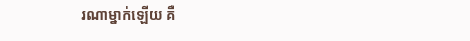រណាម្នាក់ឡើយ គឺ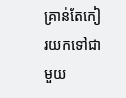គ្រាន់តែកៀរយកទៅជាមួយ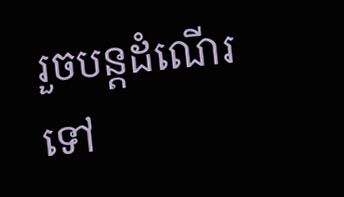រួចបន្ដដំណើរទៅ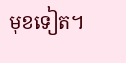មុខទៀត។